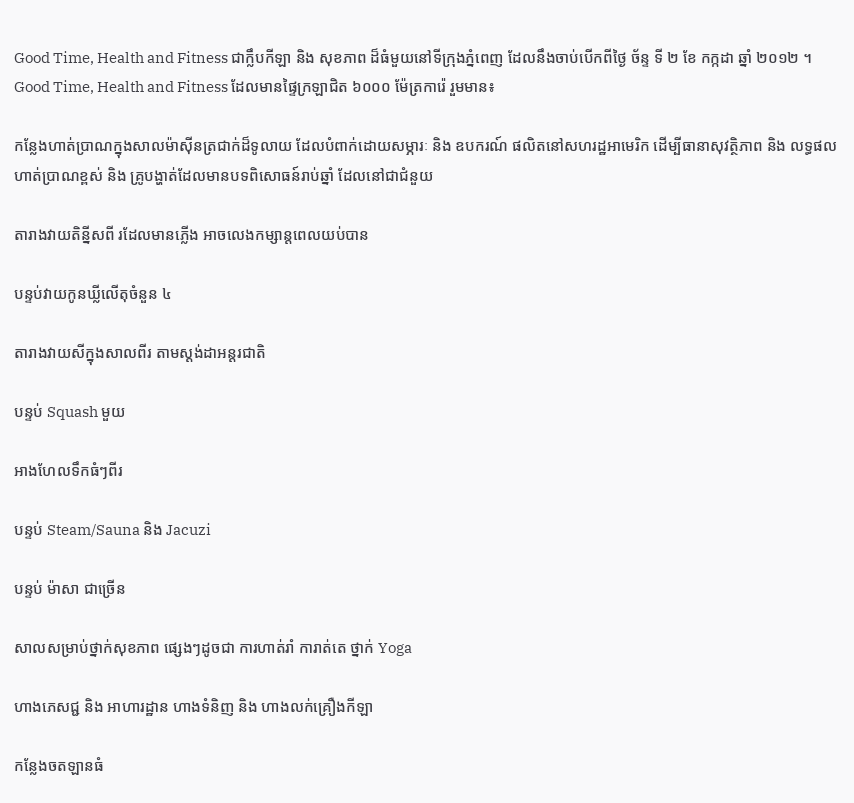Good Time, Health and Fitness ជាក្លឹបកីឡា និង សុខភាព ដ៏ធំមួយនៅទីក្រុងភ្នំពេញ ដែលនឹងចាប់បើកពីថ្ងៃ ច័ន្ទ ទី ២ ខែ កក្កដា ឆ្នាំ ២០១២ ។ Good Time, Health and Fitness ដែលមានផ្ទៃក្រឡាជិត ៦០០០ ម៉ែត្រការ៉េ រួមមាន៖

កន្លែងហាត់ប្រាណក្នុងសាលម៉ាស៊ីនត្រជាក់ដ៏ទូលាយ ដែលបំពាក់ដោយសម្ភារៈ និង ឧបករណ៍ ផលិតនៅសហរដ្ឋអាមេរិក ដើម្បីធានាសុវត្ថិភាព និង លទ្ធផលហាត់ប្រាណខ្ពស់ និង គ្រូបង្ហាត់ដែលមានបទពិសោធន៍រាប់ឆ្នាំ ដែលនៅជាជំនួយ

តារាងវាយតិន្នីសពី រដែលមានភ្លើង អាចលេងកម្សាន្តពេលយប់បាន

បន្ទប់វាយកូនឃ្លីលើតុចំនួន ៤

តារាងវាយសីក្នុងសាលពីរ តាមស្ដង់ដាអន្តរជាតិ

បន្ទប់ Squash មួយ

អាងហែលទឹកធំៗពីរ

បន្ទប់ Steam/Sauna និង Jacuzi

បន្ទប់ ម៉ាសា ជាច្រើន

សាលសម្រាប់ថ្នាក់សុខភាព ផ្សេងៗដូចជា ការហាត់រាំ ការាត់តេ ថ្នាក់ Yoga

ហាងភេសជ្ជ និង អាហារដ្ឋាន ហាងទំនិញ និង ហាងលក់គ្រឿងកីឡា

កន្លែងចតឡានធំ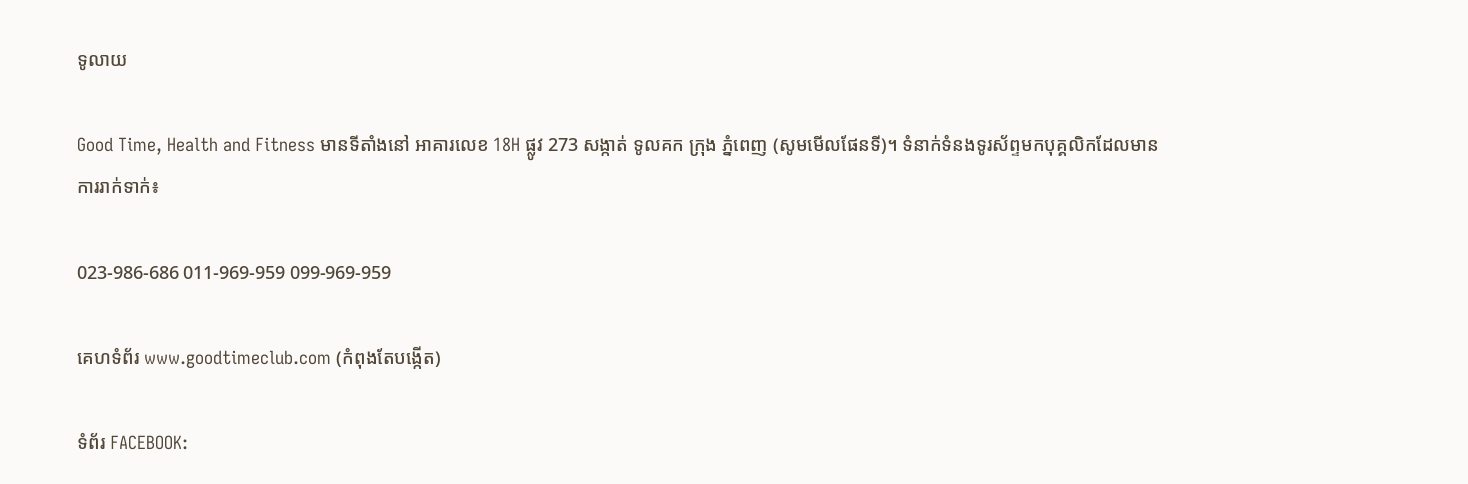ទូលាយ

Good Time, Health and Fitness មានទីតាំងនៅ អាគារលេខ 18H ផ្លូវ 273 សង្កាត់ ទូលគក ក្រុង ភ្នំពេញ (សូមមើលផែនទី)។ ទំនាក់ទំនងទូរស័ព្ទមកបុគ្គលិកដែលមានការរាក់ទាក់៖

023-986-686 011-969-959 099-969-959

គេហទំព័រ www.goodtimeclub.com (កំពុងតែបង្កើត)

ទំព័រ FACEBOOK: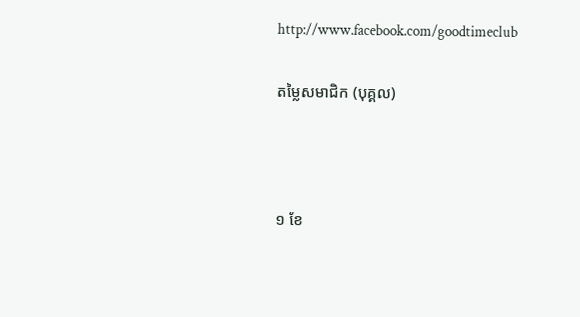http://www.facebook.com/goodtimeclub

តម្លៃសមាជិក (បុគ្គល)



១ ខែ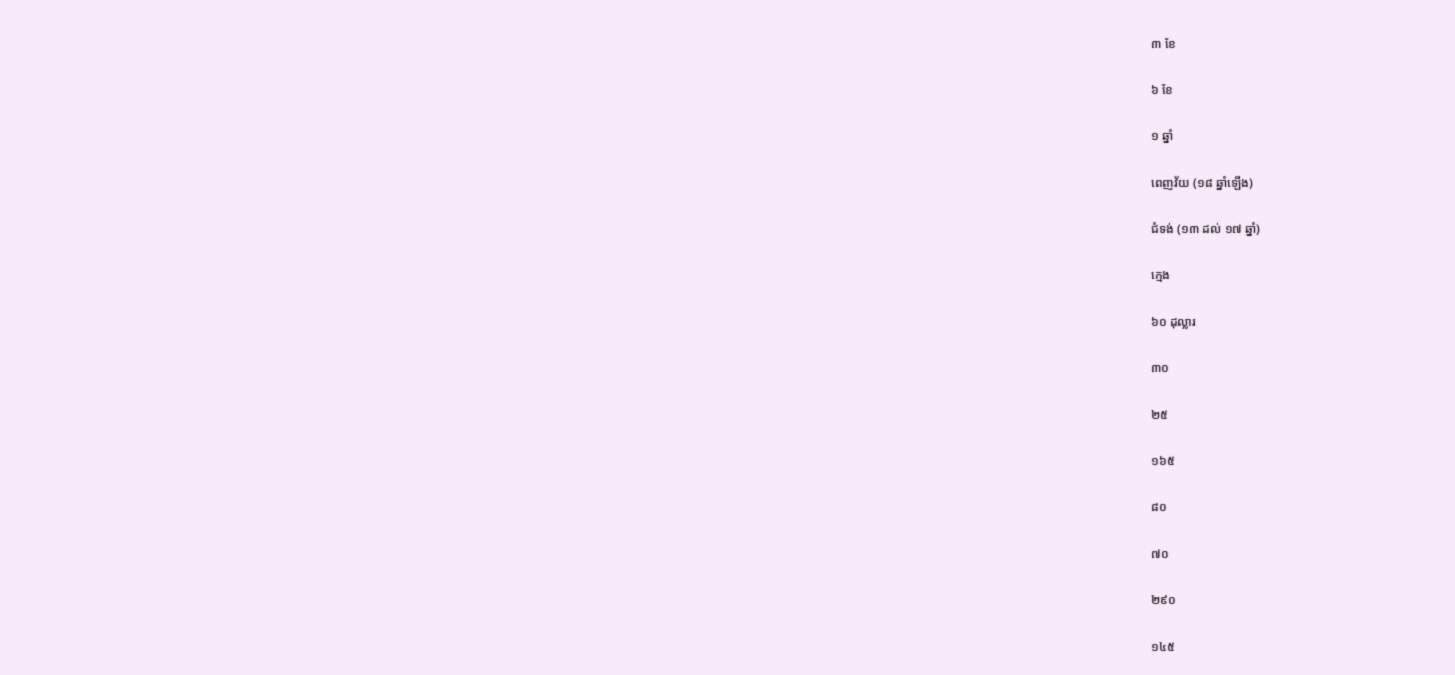៣ ខែ

៦ ខែ

១ ឆ្នាំ

ពេញវ័យ (១៨ ឆ្នាំឡើង)

ជំទង់ (១៣ ដល់ ១៧ ឆ្នាំ)

ក្មេង

៦០ ដុល្លារ

៣០

២៥

១៦៥

៨០

៧០

២៩០

១៤៥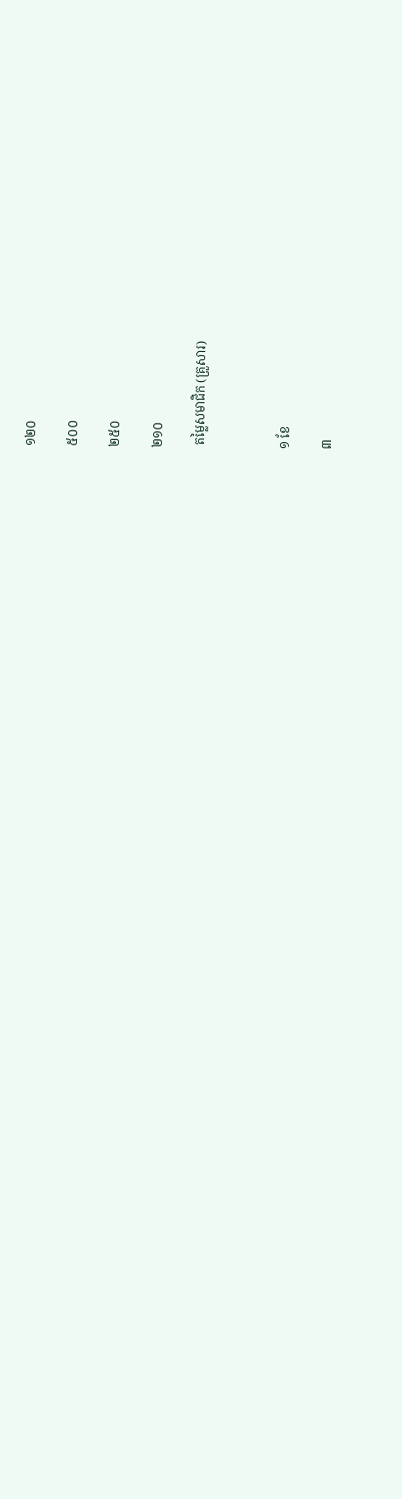១២០

៥០០

២៥០

២១០

 តម្លៃសមាជិក (គ្រួសារ)



១ ខែ

៣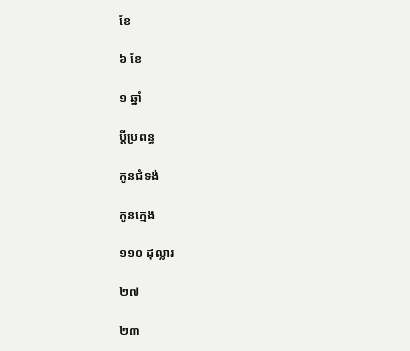ខែ

៦ ខែ

១ ឆ្នាំ

ប្ដីប្រពន្ធ

កូនជំទង់

កូនក្មេង

១១០ ដុល្លារ

២៧

២៣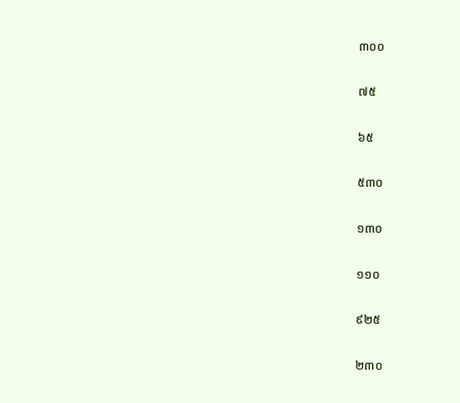៣០០

៧៥

៦៥

៥៣០

១៣០

១១០

៩២៥

២៣០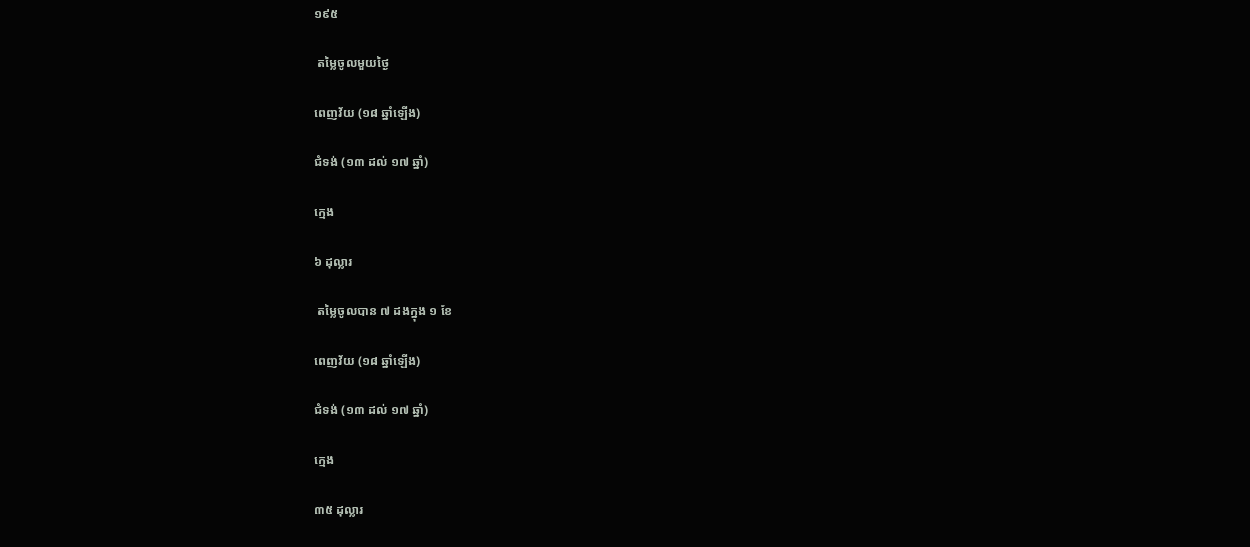១៩៥

 តម្លៃចូលមួយថ្ងៃ

ពេញវ័យ (១៨ ឆ្នាំឡើង)

ជំទង់ (១៣ ដល់ ១៧ ឆ្នាំ)

ក្មេង

៦ ដុល្លារ

 តម្លៃចូលបាន ៧ ដងក្នុង ១ ខែ

ពេញវ័យ (១៨ ឆ្នាំឡើង)

ជំទង់ (១៣ ដល់ ១៧ ឆ្នាំ)

ក្មេង

៣៥ ដុល្លារ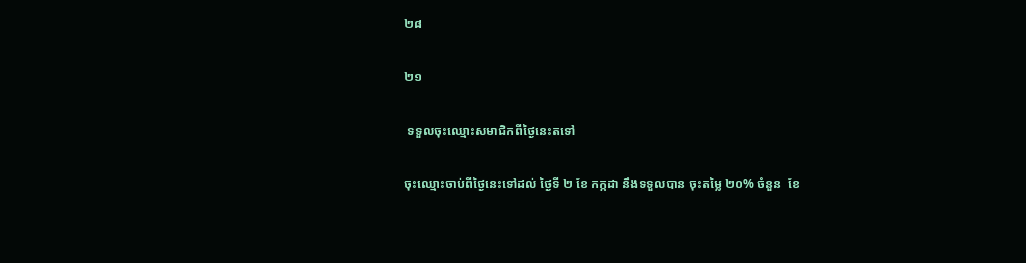២៨

២១

 ទទួលចុះឈ្មោះសមាជិកពីថ្ងៃនេះតទៅ

ចុះឈ្មោះចាប់ពីថ្ងៃនេះទៅដល់ ថ្ងៃទី ២ ខែ កក្កដា នឹងទទួលបាន ចុះតម្លៃ ២០% ចំនួន  ខែ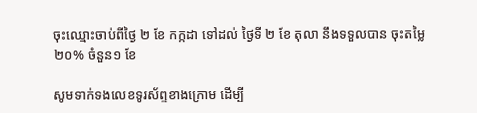ចុះឈ្មោះចាប់ពីថ្ងៃ ២ ខែ កក្កដា ទៅដល់ ថ្ងៃទី ២ ខែ តុលា នឹងទទួលបាន ចុះតម្លៃ ២០% ចំនួន១ ខែ

សូមទាក់ទងលេខទូរស័ព្ទខាងក្រោម ដើម្បី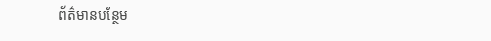ព័ត៌មានបន្ថែម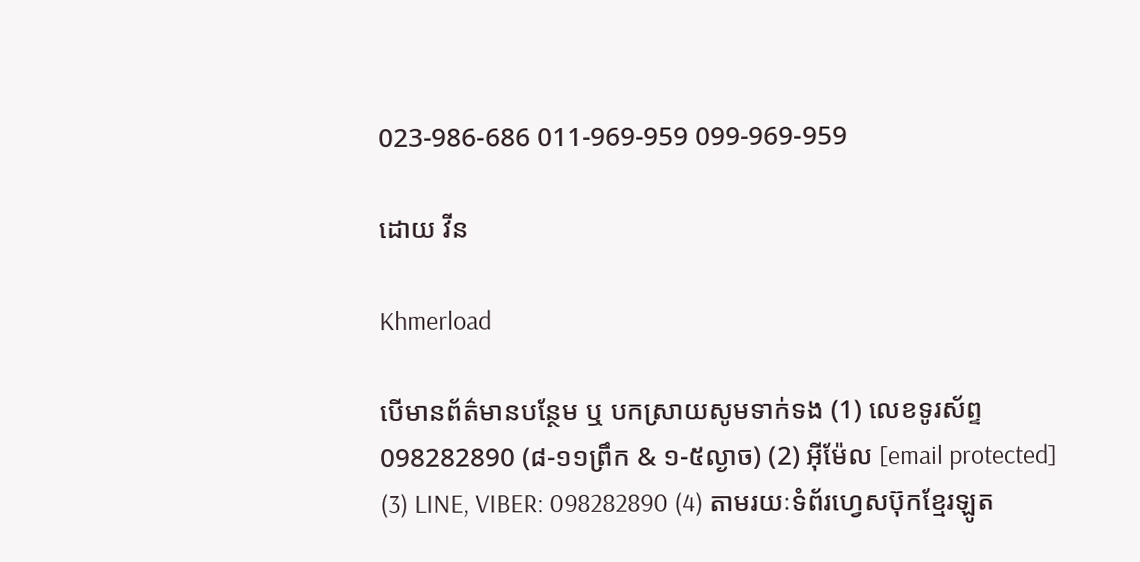023-986-686 011-969-959 099-969-959

ដោយ វីន

Khmerload

បើមានព័ត៌មានបន្ថែម ឬ បកស្រាយសូមទាក់ទង (1) លេខទូរស័ព្ទ 098282890 (៨-១១ព្រឹក & ១-៥ល្ងាច) (2) អ៊ីម៉ែល [email protected] (3) LINE, VIBER: 098282890 (4) តាមរយៈទំព័រហ្វេសប៊ុកខ្មែរឡូត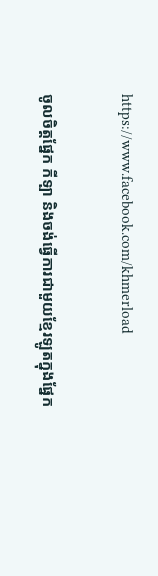https://www.facebook.com/khmerload

ចូលចិត្តផ្នែក កីទ្បា និងចង់ធ្វើការជាមួយខ្មែរឡូតក្នុងផ្នែក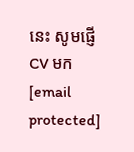នេះ សូមផ្ញើ CV មក [email protected]